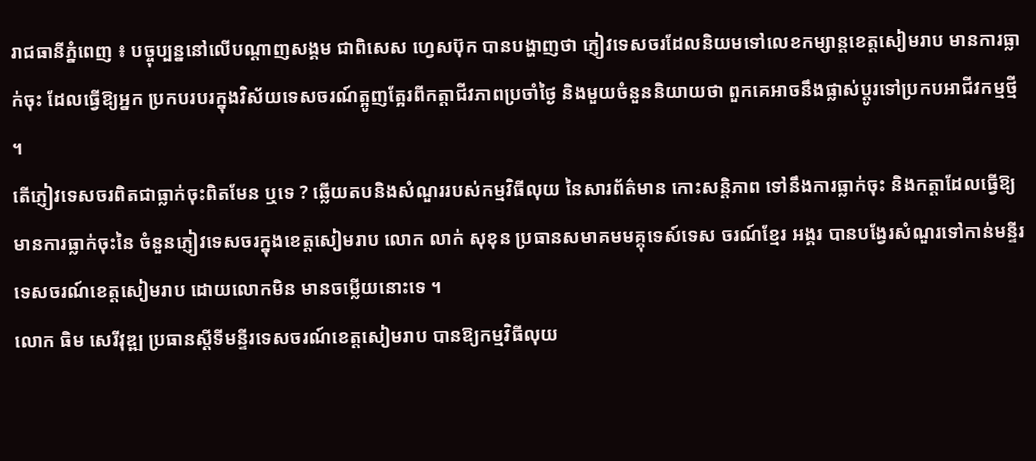រាជធានីភ្នំពេញ ៖ បច្ចុប្បន្ននៅលើបណ្តាញសង្គម ជាពិសេស ហ្វេសប៊ុក បានបង្ហាញថា ភ្ញៀវទេសចរដែលនិយមទៅលេខកម្សាន្តខេត្តសៀមរាប មានការធ្លាក់ចុះ ដែលធ្វើឱ្យអ្នក ប្រកបរបរក្នុងវិស័យទេសចរណ៍ត្អូញត្អែរពីកត្តាជីវភាពប្រចាំថ្ងៃ និងមួយចំនួននិយាយថា ពួកគេអាចនឹងផ្លាស់ប្តូរទៅប្រកបអាជីវកម្មថ្មី ។
តើភ្ញៀវទេសចរពិតជាធ្លាក់ចុះពិតមែន ឬទេ ? ឆើ្លយតបនិងសំណួររបស់កម្មវិធីលុយ នៃសារព័ត៌មាន កោះសន្តិភាព ទៅនឹងការធ្លាក់ចុះ និងកត្តាដែលធ្វើឱ្យមានការធ្លាក់ចុះនៃ ចំនួនភ្ញៀវទេសចរក្នុងខេត្តសៀមរាប លោក លាក់ សុខុន ប្រធានសមាគមមគ្គុទេស៍ទេស ចរណ៍ខ្មែរ អង្គរ បានបង្វែរសំណួរទៅកាន់មន្ទីរទេសចរណ៍ខេត្តសៀមរាប ដោយលោកមិន មានចម្លើយនោះទេ ។
លោក ធិម សេរីវុឌ្ឍ ប្រធានស្តីទីមន្ទីរទេសចរណ៍ខេត្តសៀមរាប បានឱ្យកម្មវិធីលុយ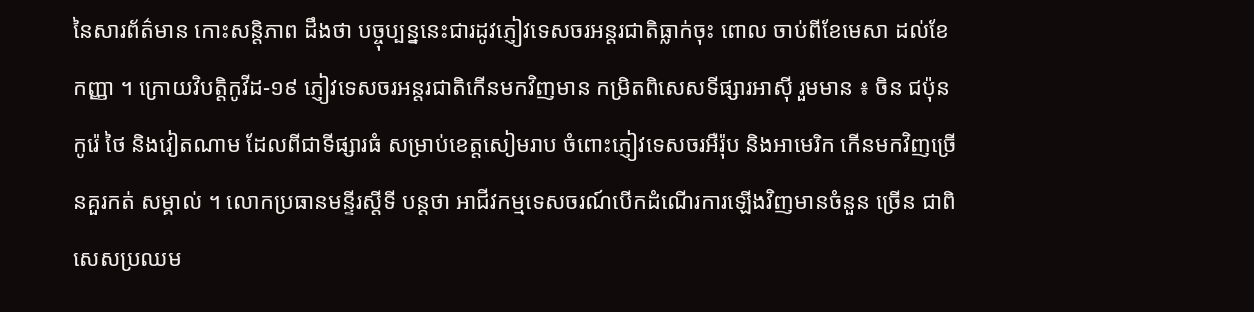នៃសារព័ត៌មាន កោះសន្តិភាព ដឹងថា បច្ចុប្បន្ននេះជារដូវភ្ញៀវទេសចរអន្តរជាតិធ្លាក់ចុះ ពោល ចាប់ពីខែមេសា ដល់ខែកញ្ញា ។ ក្រោយវិបត្តិកូវីដ-១៩ ភ្ញៀវទេសចរអន្តរជាតិកើនមកវិញមាន កម្រិតពិសេសទីផ្សារអាស៊ី រួមមាន ៖ ចិន ជប៉ុន កូរ៉េ ថៃ និងវៀតណាម ដែលពីជាទីផ្សារធំ សម្រាប់ខេត្តសៀមរាប ចំពោះភ្ញៀវទេសចរអឺរ៉ុប និងអាមេរិក កើនមកវិញច្រើនគួរកត់ សម្គាល់ ។ លោកប្រធានមន្ទីរស្តីទី បន្តថា អាជីវកម្មទេសចរណ៍បើកដំណើរការឡើងវិញមានចំនួន ច្រើន ជាពិសេសប្រឈម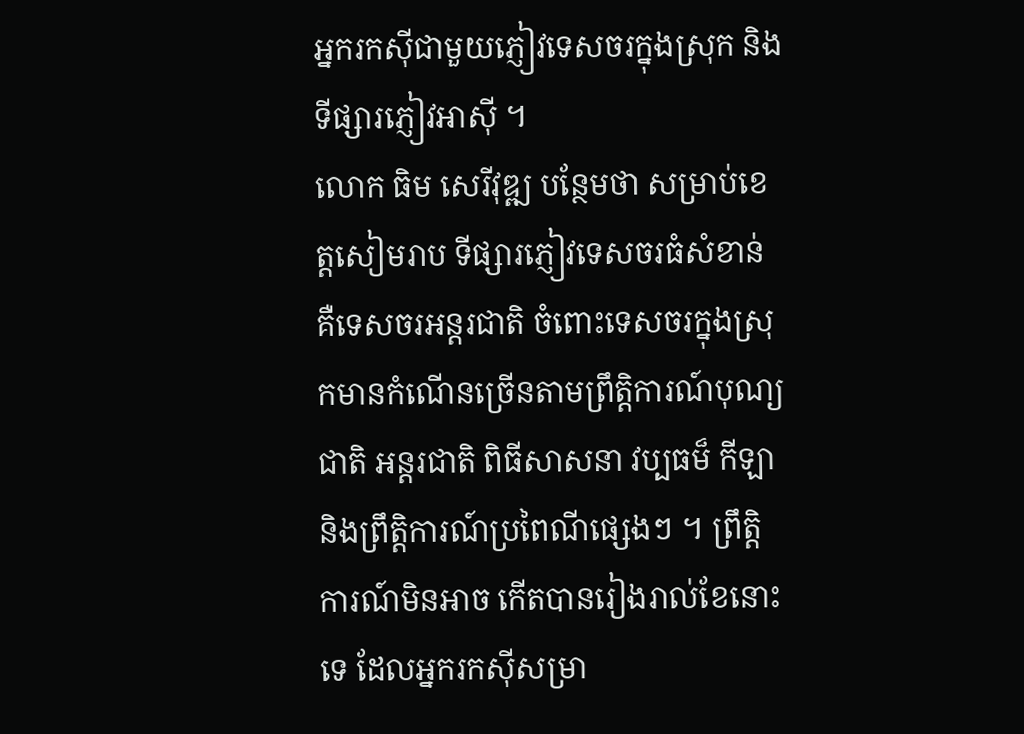អ្នករកស៊ីជាមួយភ្ញៀវទេសចរក្នុងស្រុក និងទីផ្សារភ្ញៀវអាស៊ី ។
លោក ធិម សេរីវុឌ្ឍ បន្ថែមថា សម្រាប់ខេត្តសៀមរាប ទីផ្សារភ្ញៀវទេសចរធំសំខាន់ គឺទេសចរអន្តរជាតិ ចំពោះទេសចរក្នុងស្រុកមានកំណើនច្រើនតាមព្រឹត្តិការណ៍បុណ្យជាតិ អន្តរជាតិ ពិធីសាសនា វប្បធម៏ កីឡា និងព្រឹត្តិការណ៍ប្រពៃណីផ្សេងៗ ។ ព្រឹត្តិការណ៍មិនអាច កើតបានរៀងរាល់ខែនោះទេ ដែលអ្នករកស៊ីសម្រា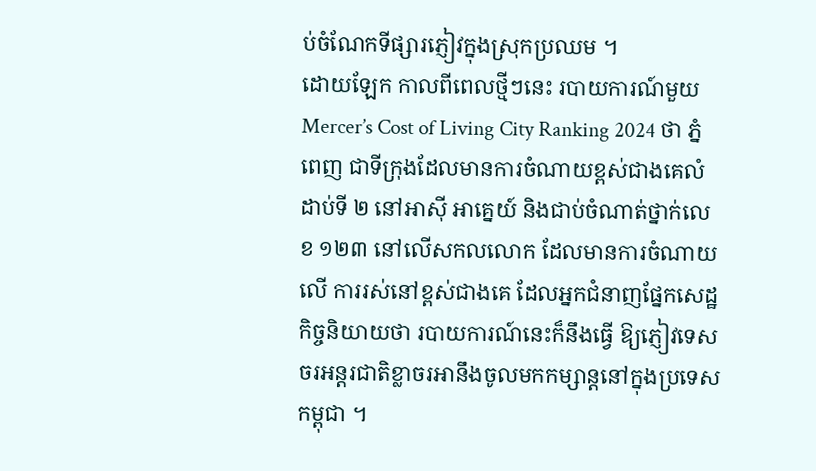ប់ចំណែកទីផ្សារភ្ញៀវក្នុងស្រុកប្រឈម ។
ដោយឡែក កាលពីពេលថ្មីៗនេះ របាយការណ៍មួយ Mercer’s Cost of Living City Ranking 2024 ថា ភ្នំពេញ ជាទីក្រុងដែលមានការចំណាយខ្ពស់ជាងគេលំដាប់ទី ២ នៅអាស៊ី អាគ្នេយ៍ និងជាប់ចំណាត់ថ្នាក់លេខ ១២៣ នៅលើសកលលោក ដែលមានការចំណាយលើ ការរស់នៅខ្ពស់ជាងគេ ដែលអ្នកជំនាញផ្នែកសេដ្ឋកិច្ចនិយាយថា របាយការណ៍នេះក៏នឹងធ្វើ ឱ្យភ្ញៀវទេសចរអន្តរជាតិខ្លាចរអានឹងចូលមកកម្សាន្តនៅក្នុងប្រទេសកម្ពុជា ។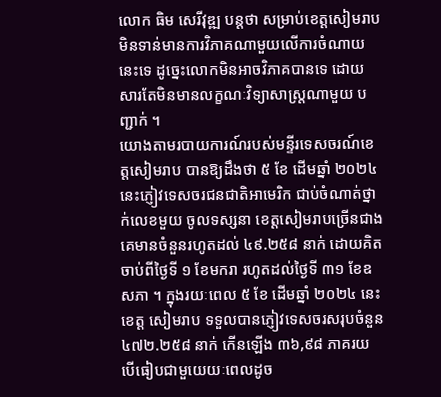លោក ធិម សេរីវុឌ្ឍ បន្តថា សម្រាប់ខេត្តសៀមរាប មិនទាន់មានការវិភាគណាមួយលើការចំណាយនេះទេ ដូច្នេះលោកមិនអាចវិភាគបានទេ ដោយសារតែមិនមានលក្ខណៈវិទ្យាសាស្ត្រណាមួយ បញ្ជាក់ ។
យោងតាមរបាយការណ៍របស់មន្ទីរទេសចរណ៍ខេត្តសៀមរាប បានឱ្យដឹងថា ៥ ខែ ដើមឆ្នាំ ២០២៤ នេះភ្ញៀវទេសចរជនជាតិអាមេរិក ជាប់ចំណាត់ថ្នាក់លេខមួយ ចូលទស្សនា ខេត្តសៀមរាបច្រើនជាងគេមានចំនួនរហូតដល់ ៤៩.២៥៨ នាក់ ដោយគិតចាប់ពីថ្ងៃទី ១ ខែមករា រហូតដល់ថ្ងៃទី ៣១ ខែឧសភា ។ ក្នុងរយៈពេល ៥ ខែ ដើមឆ្នាំ ២០២៤ នេះ ខេត្ត សៀមរាប ទទួលបានភ្ញៀវទេសចរសរុបចំនួន ៤៧២.២៥៨ នាក់ កើនឡើង ៣៦,៩៨ ភាគរយ បើធៀបជាមួយេយៈពេលដូច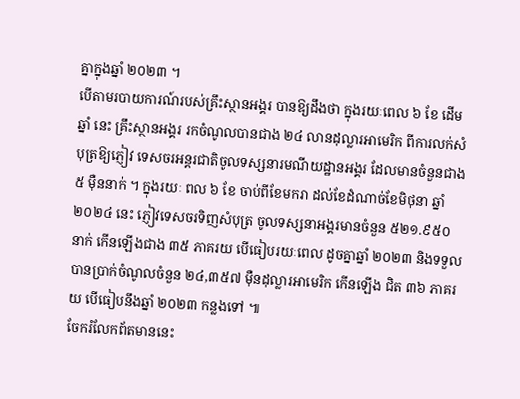គ្នាក្នុងឆ្នាំ ២០២៣ ។
បើតាមរបាយការណ៍របស់គ្រឹះស្ថានអង្គរ បានឱ្យដឹងថា ក្នុងរយៈពេល ៦ ខែ ដើមឆ្នាំ នេះ គ្រឹះស្ថានអង្គរ រកចំណូលបានជាង ២៤ លានដុល្លារអាមេរិក ពីការលក់សំបុត្រឱ្យភ្ញៀវ ទេសចរអន្ដរជាតិចូលទស្សនារមណីយដ្ឋានអង្គរ ដែលមានចំនួនជាង ៥ ម៉ឺននាក់ ។ ក្នុងរយៈ ពល ៦ ខែ ចាប់ពីខែមករា ដល់ខែដំណាច់ខែមិថុនា ឆ្នាំ ២០២៤ នេះ ភ្ញៀវទេសចរទិញសំបុត្រ ចូលទស្សនាអង្គរមានចំនួន ៥២១.៩៥០ នាក់ កើនឡើងជាង ៣៥ ភាគរយ បើធៀបរយៈពេល ដូចគ្នាឆ្នាំ ២០២៣ និងទទួលបានប្រាក់ចំណូលចំនួន ២៤,៣៥៧ ម៉ឺនដុល្លារអាមេរិក កើនឡើង ជិត ៣៦ ភាគរយ បើធៀបនឹងឆ្នាំ ២០២៣ កន្លងទៅ ៕
ចែករំលែកព័តមាននេះ